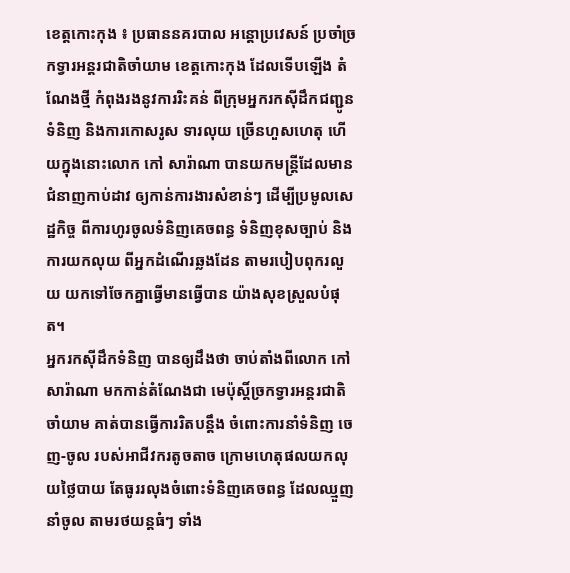ខេត្តកោះកុង ៖ ប្រធាននគរបាល អន្ដោប្រវេសន៍ ប្រចាំច្រកទ្វារអន្ដរជាតិចាំយាម ខេត្តកោះកុង ដែលទើបឡើង តំណែងថ្មី កំពុងរងនូវការរិះគន់ ពីក្រុមអ្នករកស៊ីដឹកជញ្ជូនទំនិញ និងការកោសរូស ទារលុយ ច្រើនហួសហេតុ ហើយក្នុងនោះលោក កៅ សារ៉ាណា បានយកមន្ត្រីដែលមានជំនាញកាប់ដាវ ឲ្យកាន់ការងារសំខាន់ៗ ដើម្បីប្រមូលសេដ្ឋកិច្ច ពីការហូរចូលទំនិញគេចពន្ធ ទំនិញខុសច្បាប់ និងការយកលុយ ពីអ្នកដំណើរឆ្លងដែន តាមរបៀបពុករលួយ យកទៅចែកគ្នាធ្វើមានធ្វើបាន យ៉ាងសុខស្រួលបំផុត។
អ្នករកស៊ីដឹកទំនិញ បានឲ្យដឹងថា ចាប់តាំងពីលោក កៅ សារ៉ាណា មកកាន់តំណែងជា មេប៉ុស្ដិ៍ច្រកទ្វារអន្ដរជាតិចាំយាម គាត់បានធ្វើការរិតបន្ដឹង ចំពោះការនាំទំនិញ ចេញ-ចូល របស់អាជីវករតូចតាច ក្រោមហេតុផលយកលុយថ្លៃបាយ តែធូររលុងចំពោះទំនិញគេចពន្ធ ដែលឈ្មួញនាំចូល តាមរថយន្ដធំៗ ទាំង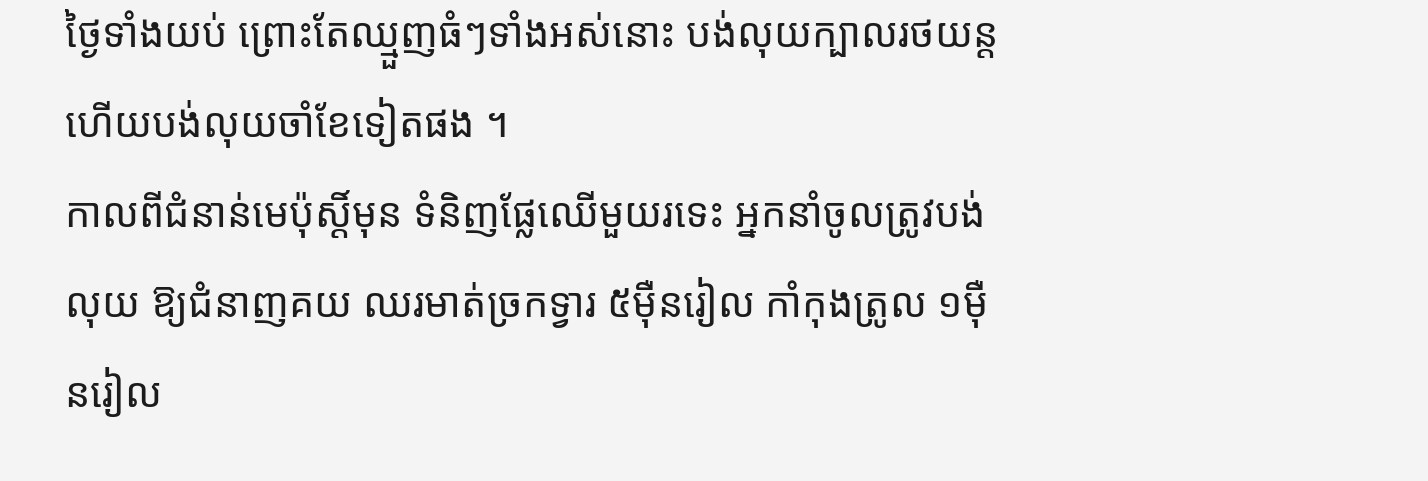ថ្ងៃទាំងយប់ ព្រោះតែឈ្មួញធំៗទាំងអស់នោះ បង់លុយក្បាលរថយន្ដ ហើយបង់លុយចាំខែទៀតផង ។
កាលពីជំនាន់មេប៉ុស្ដិ៍មុន ទំនិញផ្លែឈើមួយរទេះ អ្នកនាំចូលត្រូវបង់លុយ ឱ្យជំនាញគយ ឈរមាត់ច្រកទ្វារ ៥ម៉ឺនរៀល កាំកុងត្រូល ១ម៉ឺនរៀល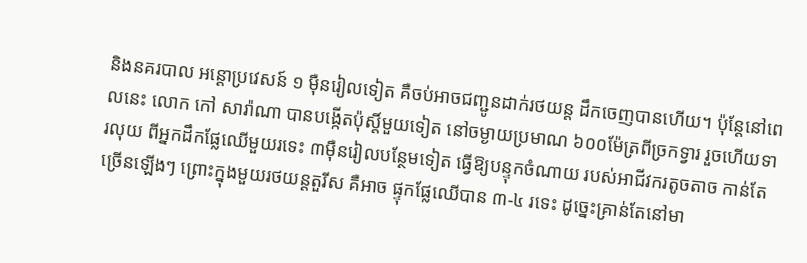និងនគរបាល អន្ដោប្រវេសន៍ ១ ម៉ឺនរៀលទៀត គឺចប់អាចជញ្ជូនដាក់រថយន្ដ ដឹកចេញបានហើយ។ ប៉ុន្តែនៅពេលនេះ លោក កៅ សារ៉ាណា បានបង្កើតប៉ុស្ដិ៍មួយទៀត នៅចម្ងាយប្រមាណ ៦០០ម៉ែត្រពីច្រកទ្វារ រួចហើយទារលុយ ពីអ្នកដឹកផ្លែឈើមួយរទេះ ៣ម៉ឺនរៀលបន្ថែមទៀត ធ្វើឱ្យបន្ទុកចំណាយ របស់អាជីវករតូចតាច កាន់តែច្រើនឡើងៗ ព្រោះក្នុងមួយរថយន្ដតួរីស គឺអាច ផ្ទុកផ្លែឈើបាន ៣-៤ រទេះ ដូច្នេះគ្រាន់តែនៅមា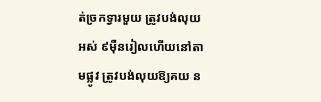ត់ច្រកទ្វារមួយ ត្រូវបង់លុយអស់ ៩ម៉ឺនរៀលហើយនៅតាមផ្លូវ ត្រូវបង់លុយឱ្យគយ ន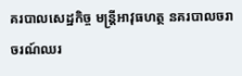គរបាលសេដ្ឋកិច្ច មន្ដ្រីអាវុធហត្ថ នគរបាលចរាចរណ៍ឈរ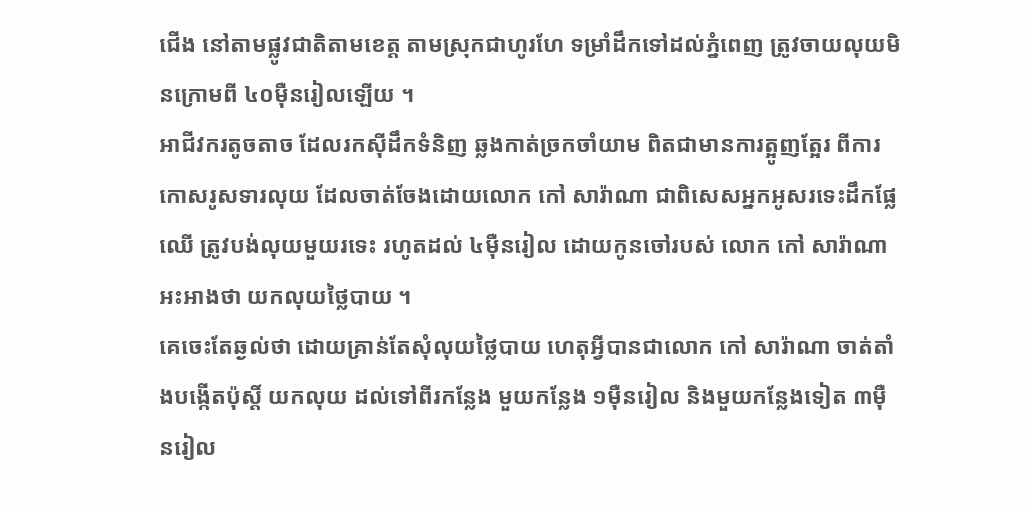ជើង នៅតាមផ្លូវជាតិតាមខេត្ដ តាមស្រុកជាហូរហែ ទម្រាំដឹកទៅដល់ភ្នំពេញ ត្រូវចាយលុយមិនក្រោមពី ៤០ម៉ឺនរៀលឡើយ ។
អាជីវករតូចតាច ដែលរកស៊ីដឹកទំនិញ ឆ្លងកាត់ច្រកចាំយាម ពិតជាមានការត្អូញត្អែរ ពីការកោសរូសទារលុយ ដែលចាត់ចែងដោយលោក កៅ សារ៉ាណា ជាពិសេសអ្នកអូសរទេះដឹកផ្លែឈើ ត្រូវបង់លុយមួយរទេះ រហូតដល់ ៤ម៉ឺនរៀល ដោយកូនចៅរបស់ លោក កៅ សារ៉ាណា អះអាងថា យកលុយថ្លៃបាយ ។
គេចេះតែឆ្ងល់ថា ដោយគ្រាន់តែសុំលុយថ្លៃបាយ ហេតុអ្វីបានជាលោក កៅ សារ៉ាណា ចាត់តាំងបង្កើតប៉ុស្តិ៍ យកលុយ ដល់ទៅពីរកន្លែង មួយកន្លែង ១ម៉ឺនរៀល និងមួយកន្លែងទៀត ៣ម៉ឺនរៀល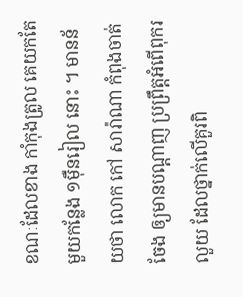ខណៈដែលខាង កាំកុងត្រូល គេយកតែមួយកន្លែង ១ម៉ឺនរៀល នោះ ។ មានន័យថា លោក កៅ សារ៉ាណា កំពុងចាត់ចែង ឲ្យមានបណ្តាញ ប្រព្រឹត្តអំពើពុករលួយ ដែលថ្នាក់លើគួរពិ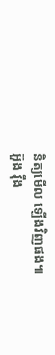និត្យមើល ឡើងវិញផង៕
អ៊ួង វ៉ឹង